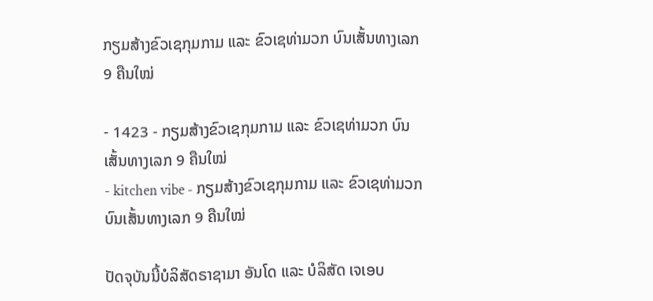ກຽມສ້າງຂົວເຊກຸມກາມ ແລະ ຂົວເຊທ່າມວກ ບົນເສັ້ນທາງເລກ 9 ຄືນໃໝ່

- 1423 - ກຽມສ້າງຂົວເຊກຸມກາມ ແລະ ຂົວເຊທ່າມວກ ບົນເສັ້ນທາງເລກ 9 ຄືນໃໝ່
- kitchen vibe - ກຽມສ້າງຂົວເຊກຸມກາມ ແລະ ຂົວເຊທ່າມວກ ບົນເສັ້ນທາງເລກ 9 ຄືນໃໝ່

ປັດຈຸບັນນີ້ບໍລິສັດຣາຊາມາ ອັນໂດ ແລະ ບໍລິສັດ ເຈເອບ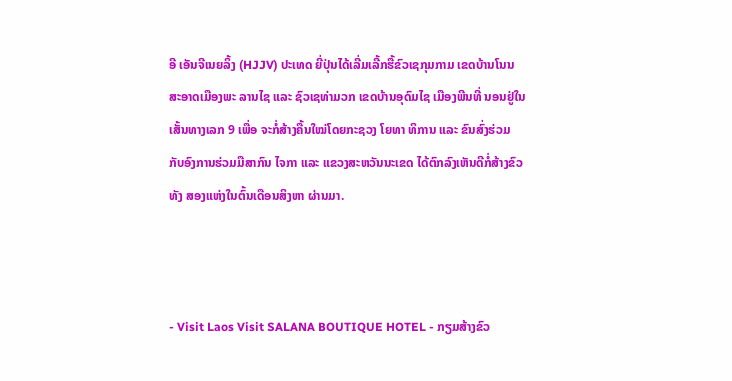ອີ ເອັນຈີເນຍລິ້ງ (HJJV) ປະເທດ ຍີ່ປຸ່ນໄດ້ເລີ່ມເລີ້ກຮື້ຂົວເຊກຸມກາມ ເຂດບ້ານໂນນສະອາດເມືອງພະ ລານໄຊ ແລະ ຊົວເຊທ່າມວກ ເຂດບ້ານອຸດົມໄຊ ເມືອງພີນທີ່ ນອນຢູ່ໃນເສັ້ນທາງເລກ 9 ເພື່ອ ຈະກໍ່ສ້າງຄື້ນໃໝ່ໂດຍກະຊວງ ໂຍທາ ທິການ ແລະ ຂົນສົ່ງຮ່ວມ ກັບອົງການຮ່ວມມືສາກົນ ໄຈກາ ແລະ ແຂວງສະຫວັນນະເຂດ ໄດ້ຕົກລົງເຫັນດີກໍ່ສ້າງຂົວທັງ ສອງແຫ່ງໃນຕົ້ນເດືອນສິງຫາ ຜ່ານມາ.



- Visit Laos Visit SALANA BOUTIQUE HOTEL - ກຽມສ້າງຂົວ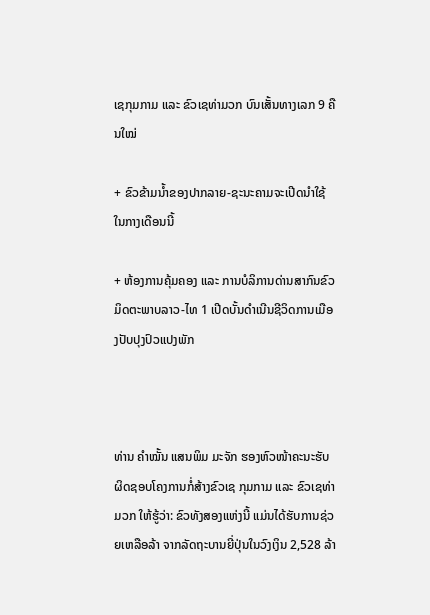ເຊກຸມກາມ ແລະ ຂົວເຊທ່າມວກ ບົນເສັ້ນທາງເລກ 9 ຄືນໃໝ່

+ ຂົວຂ້າມນ້ຳຂອງປາກລາຍ-ຊະນະຄາມຈະເປີດນຳໃຊ້ໃນກາງເດືອນນີ້

+ ຫ້ອງການຄຸ້ມຄອງ ແລະ ການບໍລິການດ່ານສາກົນຂົວມິດຕະພາບລາວ-ໄທ 1 ເປີດບັ້ນດຳເນີນຊີວິດການເມືອງປັບປຸງປົວແປງພັກ



ທ່ານ ຄຳໝັ້ນ ແສນພິມ ມະຈັກ ຮອງຫົວໜ້າຄະນະຮັບ ຜິດຊອບໂຄງການກໍ່ສ້າງຂົວເຊ ກຸມກາມ ແລະ ຂົວເຊທ່າມວກ ໃຫ້ຮູ້ວ່າ: ຂົວທັງສອງແຫ່ງນີ້ ແມ່ນໄດ້ຮັບການຊ່ວຍເຫລືອລ້າ ຈາກລັດຖະບານຍີ່ປຸ່ນໃນວົງເງິນ 2,528 ລ້າ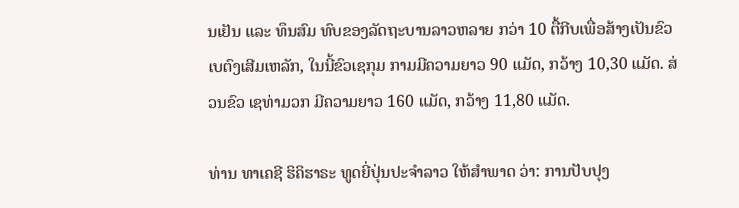ນເຢັນ ແລະ ທຶນສົມ ທົບຂອງລັດຖະບານລາວຫລາຍ ກວ່າ 10 ຕື້ກີບເພື່ອສ້າງເປັນຂົວ ເບຕົງເສີມເຫລັກ, ໃນນີ້ຂົວເຊກຸມ ກາມມີຄວາມຍາວ 90 ແມັດ, ກວ້າງ 10,30 ແມັດ. ສ່ວນຂົວ ເຊທ່າມວກ ມີຄວາມຍາວ 160 ແມັດ, ກວ້າງ 11,80 ແມັດ.

ທ່ານ ທາເຄຊີ ຮິຄິຮາຣະ ທູດຍີ່ປຸ່ນປະຈຳລາວ ໃຫ້ສຳພາດ ວ່າ: ການປັບປຸງ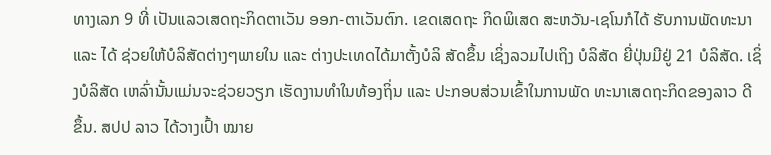ທາງເລກ 9 ທີ່ ເປັນແລວເສດຖະກິດຕາເວັນ ອອກ-ຕາເວັນຕົກ. ເຂດເສດຖະ ກິດພິເສດ ສະຫວັນ-ເຊໂນກໍໄດ້ ຮັບການພັດທະນາ ແລະ ໄດ້ ຊ່ວຍໃຫ້ບໍລິສັດຕ່າງໆພາຍໃນ ແລະ ຕ່າງປະເທດໄດ້ມາຕັ້ງບໍລິ ສັດຂຶ້ນ ເຊິ່ງລວມໄປເຖິງ ບໍລິສັດ ຍີ່ປຸ່ນມີຢູ່ 21 ບໍລິສັດ. ເຊິ່ງບໍລິສັດ ເຫລົ່ານັ້ນແມ່ນຈະຊ່ວຍວຽກ ເຮັດງານທຳໃນທ້ອງຖິ່ນ ແລະ ປະກອບສ່ວນເຂົ້າໃນການພັດ ທະນາເສດຖະກິດຂອງລາວ ດີຂຶ້ນ. ສປປ ລາວ ໄດ້ວາງເປົ້າ ໝາຍ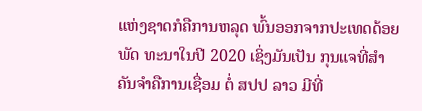ແຫ່ງຊາດກໍຄືການຫລຸດ ພົ້ນອອກຈາກປະເທດດ້ອຍພັດ ທະນາໃນປີ 2020 ເຊິ່ງມັນເປັນ ກຸນແຈທີ່ສຳຄັນຈຳຄືການເຊື່ອມ ຕໍ່ ສປປ ລາວ ມີທີ່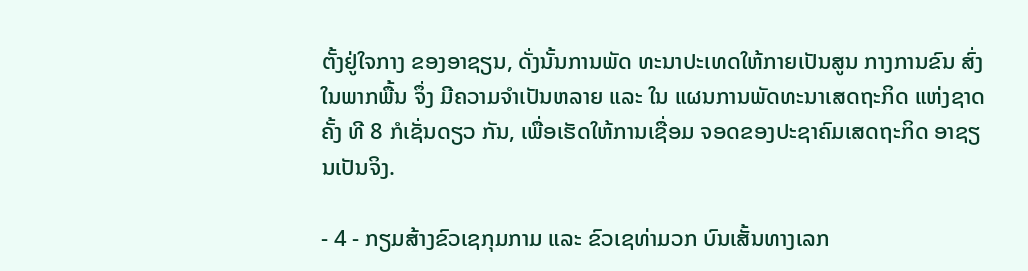ຕັ້ງຢູ່ໃຈກາງ ຂອງອາຊຽນ, ດັ່ງນັ້ນການພັດ ທະນາປະເທດໃຫ້ກາຍເປັນສູນ ກາງການຂົນ ສົ່ງໃນພາກພື້ນ ຈຶ່ງ ມີຄວາມຈຳເປັນຫລາຍ ແລະ ໃນ ແຜນການພັດທະນາເສດຖະກິດ ແຫ່ງຊາດຄັ້ງ ທີ 8 ກໍເຊັ່ນດຽວ ກັນ, ເພື່ອເຮັດໃຫ້ການເຊື່ອມ ຈອດຂອງປະຊາຄົມເສດຖະກິດ ອາຊຽນເປັນຈິງ.

- 4 - ກຽມສ້າງຂົວເຊກຸມກາມ ແລະ ຂົວເຊທ່າມວກ ບົນເສັ້ນທາງເລກ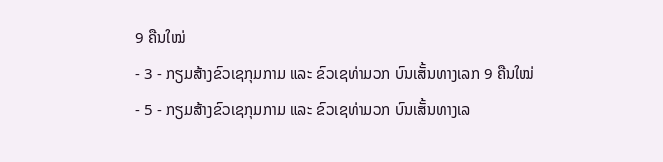9 ຄືນໃໝ່
- 3 - ກຽມສ້າງຂົວເຊກຸມກາມ ແລະ ຂົວເຊທ່າມວກ ບົນເສັ້ນທາງເລກ 9 ຄືນໃໝ່
- 5 - ກຽມສ້າງຂົວເຊກຸມກາມ ແລະ ຂົວເຊທ່າມວກ ບົນເສັ້ນທາງເລ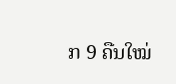ກ 9 ຄືນໃໝ່